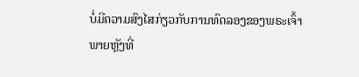ບໍ່ມີຄວາມສົງໄສກ່ຽວກັບການທົດລອງຂອງພຣະເຈົ້າ
ພາຍຫຼັງທີ່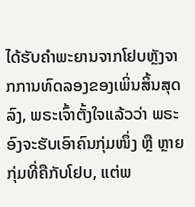ໄດ້ຮັບຄຳພະຍານຈາກໂຢບຫຼັງຈາກການທົດລອງຂອງເພິ່ນສິ້ນສຸດລົງ, ພຣະເຈົ້າຕັ້ງໃຈແລ້ວວ່າ ພຣະອົງຈະຮັບເອົາຄົນກຸ່ມໜຶ່ງ ຫຼື ຫຼາຍກຸ່ມທີ່ຄືກັບໂຢບ, ແຕ່ພ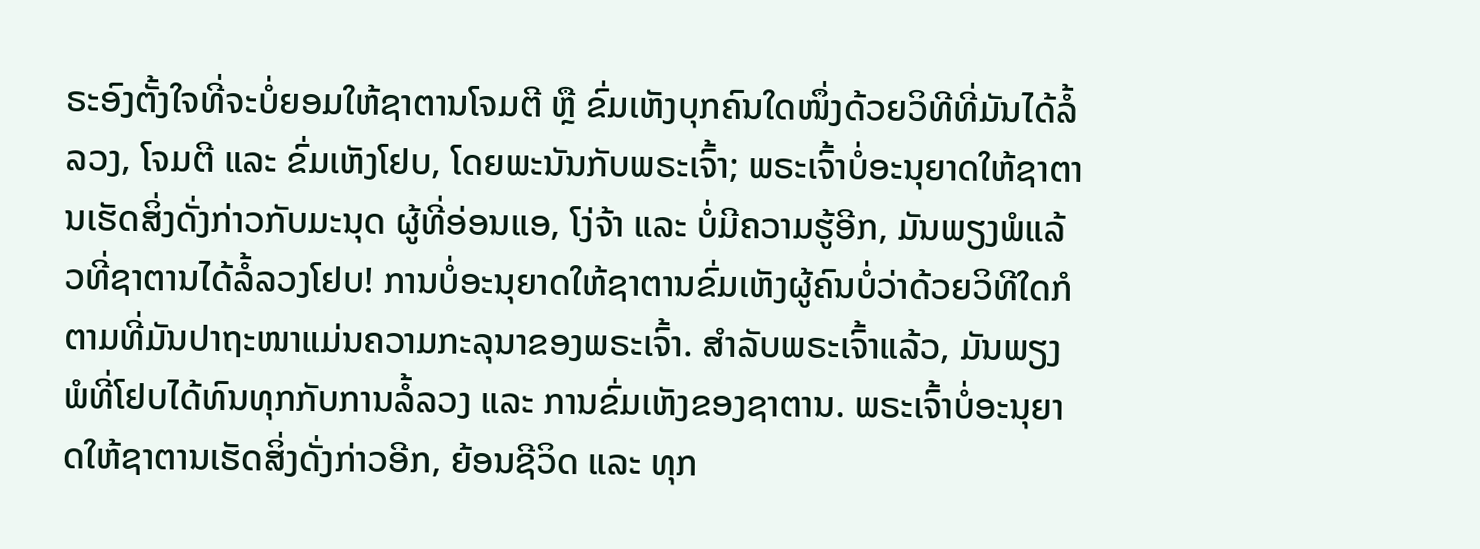ຣະອົງຕັ້ງໃຈທີ່ຈະບໍ່ຍອມໃຫ້ຊາຕານໂຈມຕີ ຫຼື ຂົ່ມເຫັງບຸກຄົນໃດໜຶ່ງດ້ວຍວິທີທີ່ມັນໄດ້ລໍ້ລວງ, ໂຈມຕີ ແລະ ຂົ່ມເຫັງໂຢບ, ໂດຍພະນັນກັບພຣະເຈົ້າ; ພຣະເຈົ້າບໍ່ອະນຸຍາດໃຫ້ຊາຕານເຮັດສິ່ງດັ່ງກ່າວກັບມະນຸດ ຜູ້ທີ່ອ່ອນແອ, ໂງ່ຈ້າ ແລະ ບໍ່ມີຄວາມຮູ້ອີກ, ມັນພຽງພໍແລ້ວທີ່ຊາຕານໄດ້ລໍ້ລວງໂຢບ! ການບໍ່ອະນຸຍາດໃຫ້ຊາຕານຂົ່ມເຫັງຜູ້ຄົນບໍ່ວ່າດ້ວຍວິທີໃດກໍຕາມທີ່ມັນປາຖະໜາແມ່ນຄວາມກະລຸນາຂອງພຣະເຈົ້າ. ສຳລັບພຣະເຈົ້າແລ້ວ, ມັນພຽງພໍທີ່ໂຢບໄດ້ທົນທຸກກັບການລໍ້ລວງ ແລະ ການຂົ່ມເຫັງຂອງຊາຕານ. ພຣະເຈົ້າບໍ່ອະນຸຍາດໃຫ້ຊາຕານເຮັດສິ່ງດັ່ງກ່າວອີກ, ຍ້ອນຊີວິດ ແລະ ທຸກ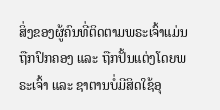ສິ່ງຂອງຜູ້ຄົນທີ່ຕິດຕາມພຣະເຈົ້າແມ່ນຖືກປົກຄອງ ແລະ ຖືກປັ້ນແຕ່ງໂດຍພຣະເຈົ້າ ແລະ ຊາຕານບໍ່ມີສິດໃຊ້ອຸ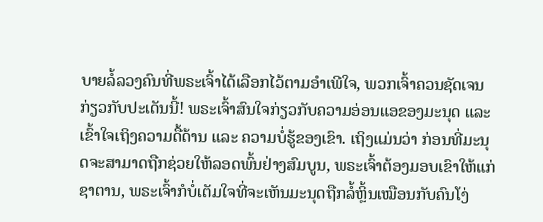ບາຍລໍ້ລວງຄົນທີ່ພຣະເຈົ້າໄດ້ເລືອກໄວ້ຕາມອຳເພີໃຈ, ພວກເຈົ້າຄວນຊັດເຈນກ່ຽວກັບປະເດັນນີ້! ພຣະເຈົ້າສົນໃຈກ່ຽວກັບຄວາມອ່ອນແອຂອງມະນຸດ ແລະ ເຂົ້າໃຈເຖິງຄວາມດື້ດ້ານ ແລະ ຄວາມບໍ່ຮູ້ຂອງເຂົາ. ເຖິງແມ່ນວ່າ ກ່ອນທີ່ມະນຸດຈະສາມາດຖືກຊ່ວຍໃຫ້ລອດພົ້ນຢ່າງສົມບູນ, ພຣະເຈົ້າຕ້ອງມອບເຂົາໃຫ້ແກ່ຊາຕານ, ພຣະເຈົ້າກໍບໍ່ເຕັມໃຈທີ່ຈະເຫັນມະນຸດຖືກລໍ້ຫຼິ້ນເໝືອນກັບຄົນໂງ່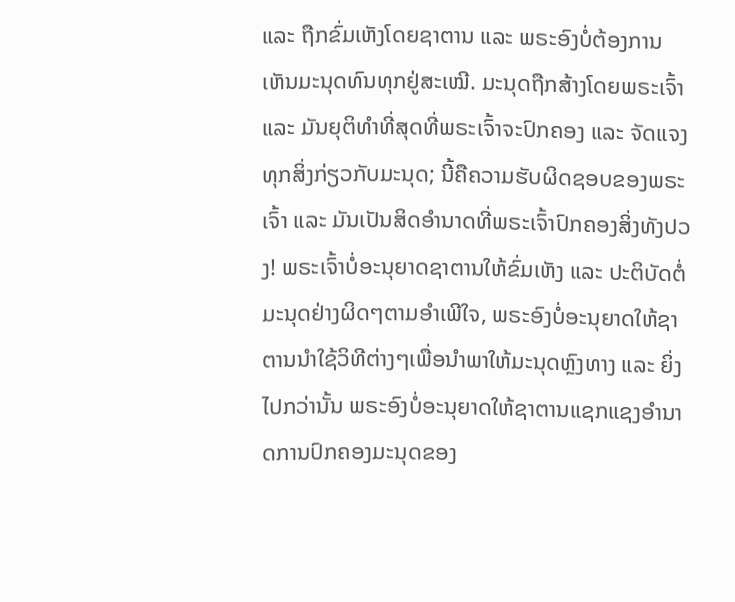ແລະ ຖືກຂົ່ມເຫັງໂດຍຊາຕານ ແລະ ພຣະອົງບໍ່ຕ້ອງການເຫັນມະນຸດທົນທຸກຢູ່ສະເໝີ. ມະນຸດຖືກສ້າງໂດຍພຣະເຈົ້າ ແລະ ມັນຍຸຕິທຳທີ່ສຸດທີ່ພຣະເຈົ້າຈະປົກຄອງ ແລະ ຈັດແຈງທຸກສິ່ງກ່ຽວກັບມະນຸດ; ນີ້ຄືຄວາມຮັບຜິດຊອບຂອງພຣະເຈົ້າ ແລະ ມັນເປັນສິດອຳນາດທີ່ພຣະເຈົ້າປົກຄອງສິ່ງທັງປວງ! ພຣະເຈົ້າບໍ່ອະນຸຍາດຊາຕານໃຫ້ຂົ່ມເຫັງ ແລະ ປະຕິບັດຕໍ່ມະນຸດຢ່າງຜິດໆຕາມອຳເພີໃຈ, ພຣະອົງບໍ່ອະນຸຍາດໃຫ້ຊາຕານນໍາໃຊ້ວິທີຕ່າງໆເພື່ອນໍາພາໃຫ້ມະນຸດຫຼົງທາງ ແລະ ຍິ່ງໄປກວ່ານັ້ນ ພຣະອົງບໍ່ອະນຸຍາດໃຫ້ຊາຕານແຊກແຊງອຳນາດການປົກຄອງມະນຸດຂອງ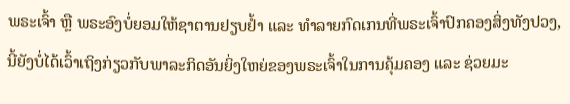ພຣະເຈົ້າ ຫຼື ພຣະອົງບໍ່ຍອມໃຫ້ຊາຕານຢຽບຢໍ້າ ແລະ ທຳລາຍກົດເກນທີ່ພຣະເຈົ້າປົກຄອງສິ່ງທັງປວງ, ນີ້ຍັງບໍ່ໄດ້ເວົ້າເຖິງກ່ຽວກັບພາລະກິດອັນຍິ່ງໃຫຍ່ຂອງພຣະເຈົ້າໃນການຄຸ້ມຄອງ ແລະ ຊ່ວຍມະ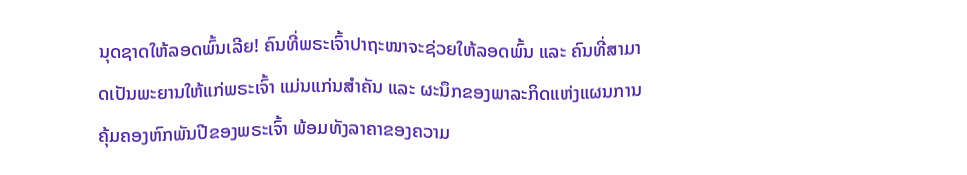ນຸດຊາດໃຫ້ລອດພົ້ນເລີຍ! ຄົນທີ່ພຣະເຈົ້າປາຖະໜາຈະຊ່ວຍໃຫ້ລອດພົ້ນ ແລະ ຄົນທີ່ສາມາດເປັນພະຍານໃຫ້ແກ່ພຣະເຈົ້າ ແມ່ນແກ່ນສຳຄັນ ແລະ ຜະນຶກຂອງພາລະກິດແຫ່ງແຜນການຄຸ້ມຄອງຫົກພັນປີຂອງພຣະເຈົ້າ ພ້ອມທັງລາຄາຂອງຄວາມ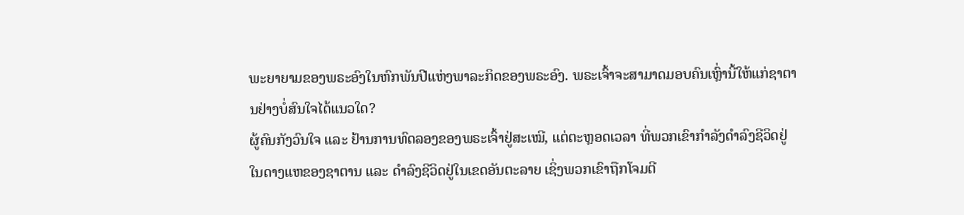ພະຍາຍາມຂອງພຣະອົງໃນຫົກພັນປີແຫ່ງພາລະກິດຂອງພຣະອົງ. ພຣະເຈົ້າຈະສາມາດມອບຄົນເຫຼົ່ານີ້ໃຫ້ແກ່ຊາຕານຢ່າງບໍ່ສົນໃຈໄດ້ແນວໃດ?
ຜູ້ຄົນກັງວົນໃຈ ແລະ ຢ້ານການທົດລອງຂອງພຣະເຈົ້າຢູ່ສະເໝີ, ແຕ່ຕະຫຼອດເວລາ ທີ່ພວກເຂົາກຳລັງດຳລົງຊີວິດຢູ່ໃນດາງແຫຂອງຊາຕານ ແລະ ດຳລົງຊີວິດຢູ່ໃນເຂດອັນຕະລາຍ ເຊິ່ງພວກເຂົາຖືກໂຈມຕີ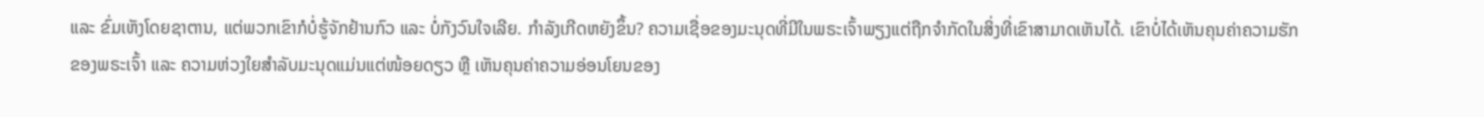ແລະ ຂົ່ມເຫັງໂດຍຊາຕານ, ແຕ່ພວກເຂົາກໍບໍ່ຮູ້ຈັກຢ້ານກົວ ແລະ ບໍ່ກັງວົນໃຈເລີຍ. ກຳລັງເກີດຫຍັງຂຶ້ນ? ຄວາມເຊື່ອຂອງມະນຸດທີ່ມີໃນພຣະເຈົ້າພຽງແຕ່ຖືກຈຳກັດໃນສິ່ງທີ່ເຂົາສາມາດເຫັນໄດ້. ເຂົາບໍ່ໄດ້ເຫັນຄຸນຄ່າຄວາມຮັກຂອງພຣະເຈົ້າ ແລະ ຄວາມຫ່ວງໃຍສຳລັບມະນຸດແມ່ນແຕ່ໜ້ອຍດຽວ ຫຼື ເຫັນຄຸນຄ່າຄວາມອ່ອນໂຍນຂອງ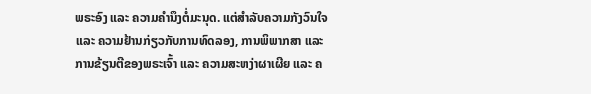ພຣະອົງ ແລະ ຄວາມຄຳນຶງຕໍ່ມະນຸດ. ແຕ່ສຳລັບຄວາມກັງວົນໃຈ ແລະ ຄວາມຢ້ານກ່ຽວກັບການທົດລອງ, ການພິພາກສາ ແລະ ການຂ້ຽນຕີຂອງພຣະເຈົ້າ ແລະ ຄວາມສະຫງ່າຜາເຜີຍ ແລະ ຄ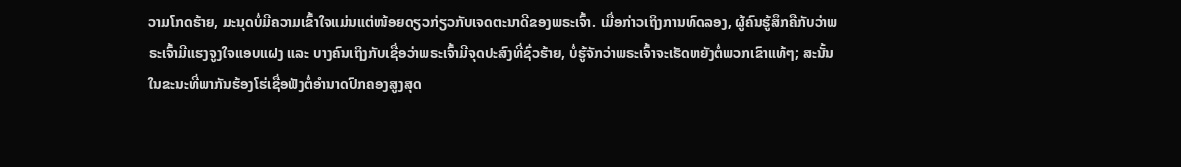ວາມໂກດຮ້າຍ, ມະນຸດບໍ່ມີຄວາມເຂົ້າໃຈແມ່ນແຕ່ໜ້ອຍດຽວກ່ຽວກັບເຈດຕະນາດີຂອງພຣະເຈົ້າ. ເມື່ອກ່າວເຖິງການທົດລອງ, ຜູ້ຄົນຮູ້ສຶກຄືກັບວ່າພຣະເຈົ້າມີແຮງຈູງໃຈແອບແຝງ ແລະ ບາງຄົນເຖິງກັບເຊື່ອວ່າພຣະເຈົ້າມີຈຸດປະສົງທີ່ຊົ່ວຮ້າຍ, ບໍ່ຮູ້ຈັກວ່າພຣະເຈົ້າຈະເຮັດຫຍັງຕໍ່ພວກເຂົາແທ້ໆ; ສະນັ້ນ ໃນຂະນະທີ່ພາກັນຮ້ອງໂຮ່ເຊື່ອຟັງຕໍ່ອຳນາດປົກຄອງສູງສຸດ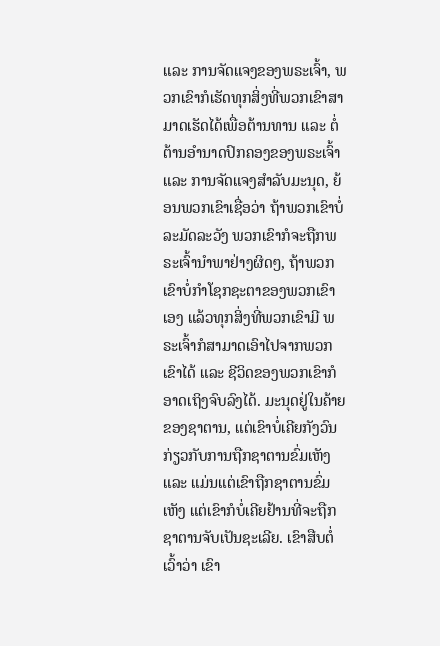ແລະ ການຈັດແຈງຂອງພຣະເຈົ້າ, ພວກເຂົາກໍເຮັດທຸກສິ່ງທີ່ພວກເຂົາສາມາດເຮັດໄດ້ເພື່ອຕ້ານທານ ແລະ ຕໍ່ຕ້ານອຳນາດປົກຄອງຂອງພຣະເຈົ້າ ແລະ ການຈັດແຈງສຳລັບມະນຸດ, ຍ້ອນພວກເຂົາເຊື່ອວ່າ ຖ້າພວກເຂົາບໍ່ລະມັດລະວັງ ພວກເຂົາກໍຈະຖືກພຣະເຈົ້ານໍາພາຢ່າງຜິດໆ, ຖ້າພວກເຂົາບໍ່ກຳໂຊກຊະຕາຂອງພວກເຂົາເອງ ແລ້ວທຸກສິ່ງທີ່ພວກເຂົາມີ ພຣະເຈົ້າກໍສາມາດເອົາໄປຈາກພວກເຂົາໄດ້ ແລະ ຊີວິດຂອງພວກເຂົາກໍອາດເຖິງຈົບລົງໄດ້. ມະນຸດຢູ່ໃນຄ້າຍຂອງຊາຕານ, ແຕ່ເຂົາບໍ່ເຄີຍກັງວົນກ່ຽວກັບການຖືກຊາຕານຂົ່ມເຫັງ ແລະ ແມ່ນແຕ່ເຂົາຖືກຊາຕານຂົ່ມເຫັງ ແຕ່ເຂົາກໍບໍ່ເຄີຍຢ້ານທີ່ຈະຖືກຊາຕານຈັບເປັນຊະເລີຍ. ເຂົາສືບຕໍ່ເວົ້າວ່າ ເຂົາ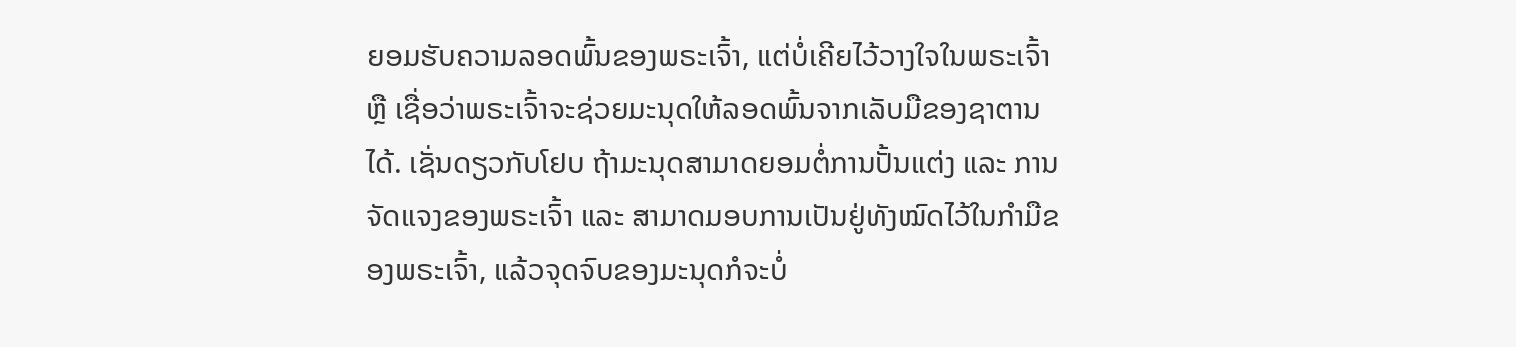ຍອມຮັບຄວາມລອດພົ້ນຂອງພຣະເຈົ້າ, ແຕ່ບໍ່ເຄີຍໄວ້ວາງໃຈໃນພຣະເຈົ້າ ຫຼື ເຊື່ອວ່າພຣະເຈົ້າຈະຊ່ວຍມະນຸດໃຫ້ລອດພົ້ນຈາກເລັບມືຂອງຊາຕານໄດ້. ເຊັ່ນດຽວກັບໂຢບ ຖ້າມະນຸດສາມາດຍອມຕໍ່ການປັ້ນແຕ່ງ ແລະ ການຈັດແຈງຂອງພຣະເຈົ້າ ແລະ ສາມາດມອບການເປັນຢູ່ທັງໝົດໄວ້ໃນກໍາມືຂອງພຣະເຈົ້າ, ແລ້ວຈຸດຈົບຂອງມະນຸດກໍຈະບໍ່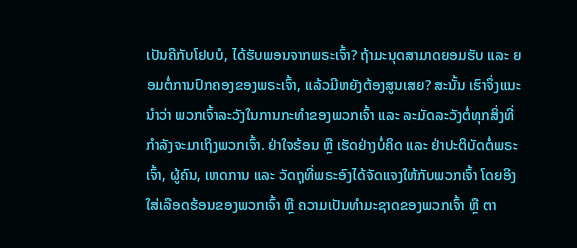ເປັນຄືກັບໂຢບບໍ, ໄດ້ຮັບພອນຈາກພຣະເຈົ້າ? ຖ້າມະນຸດສາມາດຍອມຮັບ ແລະ ຍອມຕໍ່ການປົກຄອງຂອງພຣະເຈົ້າ, ແລ້ວມີຫຍັງຕ້ອງສູນເສຍ? ສະນັ້ນ ເຮົາຈຶ່ງແນະນຳວ່າ ພວກເຈົ້າລະວັງໃນການກະທຳຂອງພວກເຈົ້າ ແລະ ລະມັດລະວັງຕໍ່ທຸກສິ່ງທີ່ກຳລັງຈະມາເຖິງພວກເຈົ້າ. ຢ່າໃຈຮ້ອນ ຫຼື ເຮັດຢ່າງບໍ່ຄິດ ແລະ ຢ່າປະຕິບັດຕໍ່ພຣະເຈົ້າ, ຜູ້ຄົນ, ເຫດການ ແລະ ວັດຖຸທີ່ພຣະອົງໄດ້ຈັດແຈງໃຫ້ກັບພວກເຈົ້າ ໂດຍອີງໃສ່ເລືອດຮ້ອນຂອງພວກເຈົ້າ ຫຼື ຄວາມເປັນທຳມະຊາດຂອງພວກເຈົ້າ ຫຼື ຕາ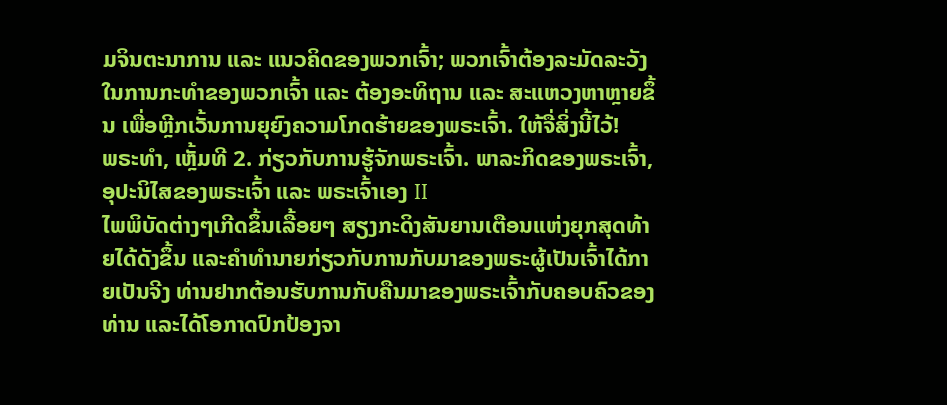ມຈິນຕະນາການ ແລະ ແນວຄິດຂອງພວກເຈົ້າ; ພວກເຈົ້າຕ້ອງລະມັດລະວັງໃນການກະທຳຂອງພວກເຈົ້າ ແລະ ຕ້ອງອະທິຖານ ແລະ ສະແຫວງຫາຫຼາຍຂຶ້ນ ເພື່ອຫຼີກເວັ້ນການຍຸຍົງຄວາມໂກດຮ້າຍຂອງພຣະເຈົ້າ. ໃຫ້ຈື່ສິ່ງນີ້ໄວ້!
ພຣະທຳ, ເຫຼັ້ມທີ 2. ກ່ຽວກັບການຮູ້ຈັກພຣະເຈົ້າ. ພາລະກິດຂອງພຣະເຈົ້າ, ອຸປະນິໄສຂອງພຣະເຈົ້າ ແລະ ພຣະເຈົ້າເອງ II
ໄພພິບັດຕ່າງໆເກີດຂຶ້ນເລື້ອຍໆ ສຽງກະດິງສັນຍານເຕືອນແຫ່ງຍຸກສຸດທ້າຍໄດ້ດັງຂຶ້ນ ແລະຄໍາທໍານາຍກ່ຽວກັບການກັບມາຂອງພຣະຜູ້ເປັນເຈົ້າໄດ້ກາຍເປັນຈີງ ທ່ານຢາກຕ້ອນຮັບການກັບຄືນມາຂອງພຣະເຈົ້າກັບຄອບຄົວຂອງທ່ານ ແລະໄດ້ໂອກາດປົກປ້ອງຈາ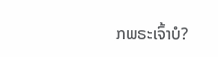ກພຣະເຈົ້າບໍ?